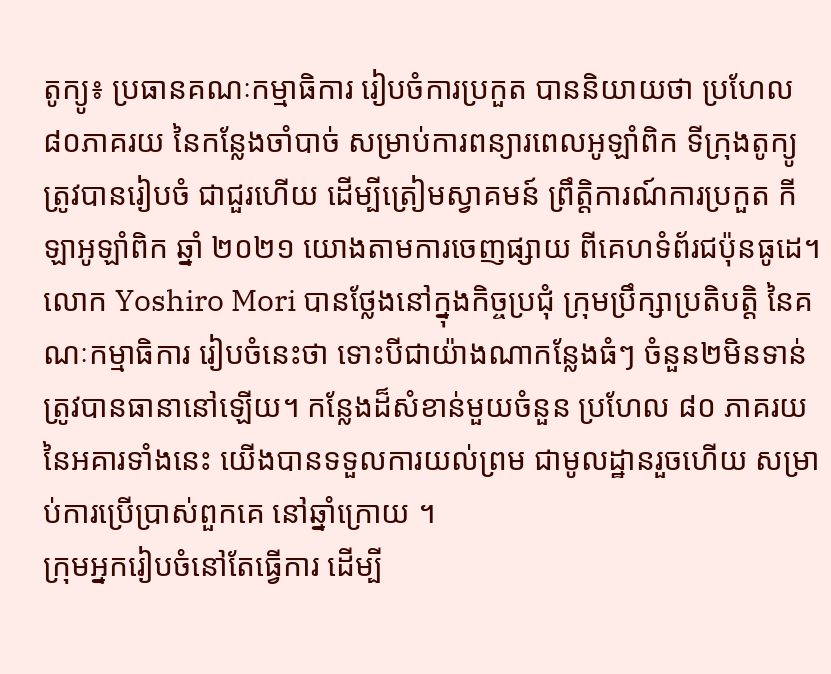តូក្យូ៖ ប្រធានគណៈកម្មាធិការ រៀបចំការប្រកួត បាននិយាយថា ប្រហែល៨០ភាគរយ នៃកន្លែងចាំបាច់ សម្រាប់ការពន្យារពេលអូឡាំពិក ទីក្រុងតូក្យូ ត្រូវបានរៀបចំ ជាជួរហើយ ដើម្បីត្រៀមស្វាគមន៍ ព្រឹត្តិការណ៍ការប្រកួត កីឡាអូឡាំពិក ឆ្នាំ ២០២១ យោងតាមការចេញផ្សាយ ពីគេហទំព័រជប៉ុនធូដេ។
លោក Yoshiro Mori បានថ្លែងនៅក្នុងកិច្ចប្រជុំ ក្រុមប្រឹក្សាប្រតិបត្តិ នៃគណៈកម្មាធិការ រៀបចំនេះថា ទោះបីជាយ៉ាងណាកន្លែងធំៗ ចំនួន២មិនទាន់ ត្រូវបានធានានៅឡើយ។ កន្លែងដ៏សំខាន់មួយចំនួន ប្រហែល ៨០ ភាគរយ នៃអគារទាំងនេះ យើងបានទទួលការយល់ព្រម ជាមូលដ្ឋានរួចហើយ សម្រាប់ការប្រើប្រាស់ពួកគេ នៅឆ្នាំក្រោយ ។
ក្រុមអ្នករៀបចំនៅតែធ្វើការ ដើម្បី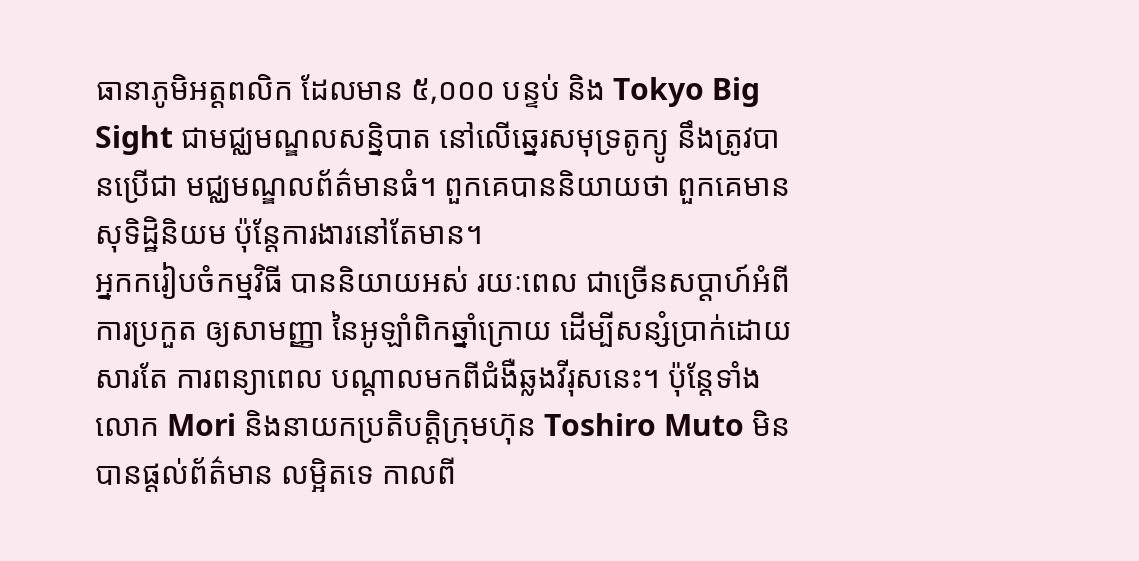ធានាភូមិអត្តពលិក ដែលមាន ៥,០០០ បន្ទប់ និង Tokyo Big Sight ជាមជ្ឈមណ្ឌលសន្និបាត នៅលើឆ្នេរសមុទ្រតូក្យូ នឹងត្រូវបានប្រើជា មជ្ឈមណ្ឌលព័ត៌មានធំ។ ពួកគេបាននិយាយថា ពួកគេមានសុទិដ្ឋិនិយម ប៉ុន្តែការងារនៅតែមាន។
អ្នកករៀបចំកម្មវិធី បាននិយាយអស់ រយៈពេល ជាច្រើនសប្តាហ៍អំពីការប្រកួត ឲ្យសាមញ្ញា នៃអូឡាំពិកឆ្នាំក្រោយ ដើម្បីសន្សំប្រាក់ដោយសារតែ ការពន្យាពេល បណ្តាលមកពីជំងឺឆ្លងវីរុសនេះ។ ប៉ុន្តែទាំងលោក Mori និងនាយកប្រតិបត្តិក្រុមហ៊ុន Toshiro Muto មិនបានផ្តល់ព័ត៌មាន លម្អិតទេ កាលពី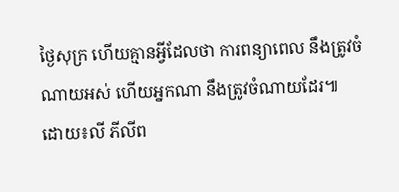ថ្ងៃសុក្រ ហើយគ្មានអ្វីដែលថា ការពន្យាពេល នឹងត្រូវចំណាយអស់ ហើយអ្នកណា នឹងត្រូវចំណាយដែរ៕
ដោយ៖លី ភីលីព